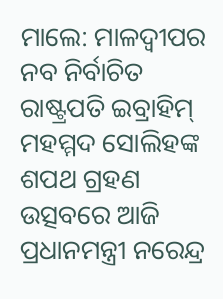ମାଲେ: ମାଳଦ୍ବୀପର ନବ ନିର୍ବାଚିତ ରାଷ୍ଟ୍ରପତି ଇବ୍ରାହିମ୍ ମହମ୍ମଦ ସୋଲିହଙ୍କ ଶପଥ ଗ୍ରହଣ ଉତ୍ସବରେ ଆଜି ପ୍ରଧାନମନ୍ତ୍ରୀ ନରେନ୍ଦ୍ର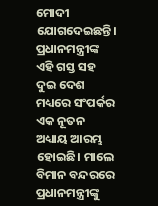ମୋଦୀ ଯୋଗଦେଇଛନ୍ତି। ପ୍ରଧାନମନ୍ତ୍ରୀଙ୍କ ଏହି ଗସ୍ତ ସହ ଦୁଇ ଦେଶ ମଧ୍ୟରେ ସଂପର୍କର ଏକ ନୂତନ ଅଧ୍ୟାୟ ଆରମ୍ଭ ହୋଇଛି। ମାଲେ ବିମାନ ବନ୍ଦରରେ ପ୍ରଧାନମନ୍ତ୍ରୀଙ୍କୁ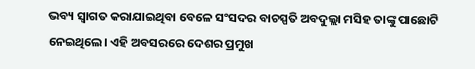ଭବ୍ୟ ସ୍ବାଗତ କରାଯାଇଥିବା ବେଳେ ସଂସଦର ବାଚସ୍ପତି ଅବଦୁଲ୍ଲା ମସିହ ତାଙ୍କୁ ପାଛୋଟି ନେଇଥିଲେ। ଏହି ଅବସରରେ ଦେଶର ପ୍ରମୁଖ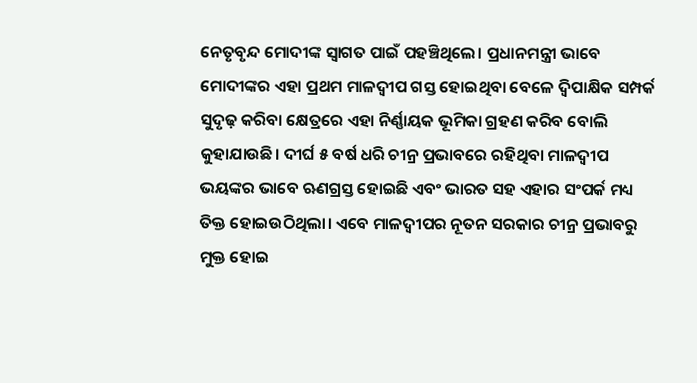ନେତୃବୃନ୍ଦ ମୋଦୀଙ୍କ ସ୍ବାଗତ ପାଇଁ ପହଞ୍ଚିଥିଲେ। ପ୍ରଧାନମନ୍ତ୍ରୀ ଭାବେ ମୋଦୀଙ୍କର ଏହା ପ୍ରଥମ ମାଳଦ୍ବୀପ ଗସ୍ତ ହୋଇଥିବା ବେଳେ ଦ୍ବିପାକ୍ଷିକ ସମ୍ପର୍କ ସୁଦୃଢ଼ କରିବା କ୍ଷେତ୍ରରେ ଏହା ନିର୍ଣ୍ଣାୟକ ଭୂମିକା ଗ୍ରହଣ କରିବ ବୋଲି କୁହାଯାଉଛି। ଦୀର୍ଘ ୫ ବର୍ଷ ଧରି ଚୀନ୍ର ପ୍ରଭାବରେ ରହିଥିବା ମାଳଦ୍ବୀପ ଭୟଙ୍କର ଭାବେ ଋଣଗ୍ରସ୍ତ ହୋଇଛି ଏବଂ ଭାରତ ସହ ଏହାର ସଂପର୍କ ମଧ୍ୟ ତିକ୍ତ ହୋଇଉଠିଥିଲା। ଏବେ ମାଳଦ୍ବୀପର ନୂତନ ସରକାର ଚୀନ୍ର ପ୍ରଭାବରୁ ମୁକ୍ତ ହୋଇ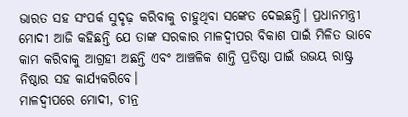ଭାରତ ସହ ସଂପର୍କ ସୁଦୃଢ଼ କରିବାକୁ ଚାହୁଥିବା ସଙ୍କେତ ଦେଇଛନ୍ତି। ପ୍ରଧାନମନ୍ତ୍ରୀ ମୋଦୀ ଆଜି କହିଛନ୍ତି ଯେ ତାଙ୍କ ସରକାର ମାଳଦ୍ବୀପର ବିକାଶ ପାଇଁ ମିଳିତ ଭାବେ କାମ କରିବାକୁ ଆଗ୍ରହୀ ଅଛନ୍ତି ଏବଂ ଆଞ୍ଚଳିକ ଶାନ୍ତି ପ୍ରତିଷ୍ଠା ପାଇଁ ଉଭୟ ରାଷ୍ଟ୍ର ନିଷ୍ଠାର ସହ କାର୍ଯ୍ୟକରିବେ।
ମାଳଦ୍ବୀପରେ ମୋଦୀ, ଚୀନ୍ର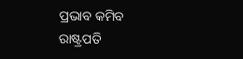ପ୍ରଭାବ କମିବ
ରାଷ୍ଟ୍ରପତି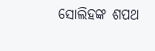ସୋଲିହଙ୍କ ଶପଥ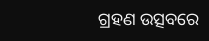ଗ୍ରହଣ ଉତ୍ସବରେ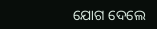ଯୋଗ ଦେଲେ